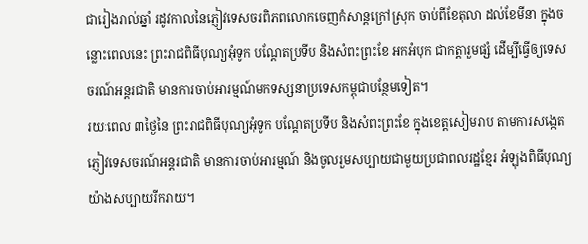ជារៀងរាល់ឆ្នាំ រដូវកាលនៃភ្ញៀវទេសចរពិភពលោកចេញកំសាន្តក្រៅស្រុក ចាប់ពីខែតុលា ដល់ខែមីនា ក្នុងចន្លោះពេលនេះ ព្រះរាជពិធីបុណ្យអុំទូក បណ្តែតប្រទីប និងសំពះព្រះខែ អកអំបុក ជាកត្តារួមផ្សំ ដើម្បីធ្វើឲ្យទេសចរណ៍អន្តរជាតិ មានការចាប់អារម្មណ៍មកទស្សនាប្រទេសកម្ពុជាបន្ថែមទៀត។
រយៈពេល ៣ថ្ងៃនៃ ព្រះរាជពិធីបុណ្យអុំទូក បណ្តែតប្រទីប និងសំពះព្រះខែ ក្នុងខេត្តសៀមរាប តាមការសង្កេត ភ្ញៀវទេសចរណ៍អន្តរជាតិ មានការចាប់អារម្មណ៍ និងចូលរួមសប្បាយជាមួយប្រជាពលរដ្ឋខ្មែរ អំឡុងពិធីបុណ្យយ៉ាងសប្បាយរីករាយ។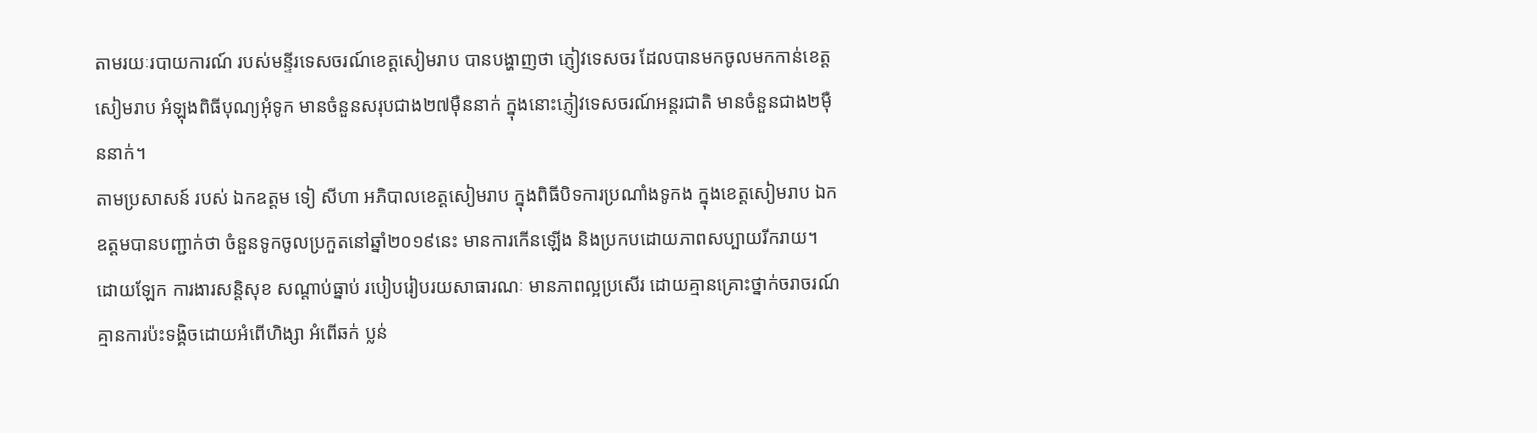តាមរយៈរបាយការណ៍ របស់មន្ទីរទេសចរណ៍ខេត្តសៀមរាប បានបង្ហាញថា ភ្ញៀវទេសចរ ដែលបានមកចូលមកកាន់ខេត្តសៀមរាប អំឡុងពិធីបុណ្យអុំទូក មានចំនួនសរុបជាង២៧ម៉ឺននាក់ ក្នុងនោះភ្ញៀវទេសចរណ៍អន្តរជាតិ មានចំនួនជាង២ម៉ឺននាក់។
តាមប្រសាសន៍ របស់ ឯកឧត្តម ទៀ សីហា អភិបាលខេត្តសៀមរាប ក្នុងពិធីបិទការប្រណាំងទូកង ក្នុងខេត្តសៀមរាប ឯកឧត្តមបានបញ្ជាក់ថា ចំនួនទូកចូលប្រកួតនៅឆ្នាំ២០១៩នេះ មានការកើនឡើង និងប្រកបដោយភាពសប្បាយរីករាយ។ ដោយឡែក ការងារសន្តិសុខ សណ្តាប់ធ្នាប់ របៀបរៀបរយសាធារណៈ មានភាពល្អប្រសើរ ដោយគ្មានគ្រោះថ្នាក់ចរាចរណ៍ គ្មានការប៉ះទង្គិចដោយអំពើហិង្សា អំពើឆក់ ប្លន់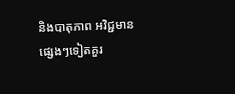និងបាតុភាព អវិជ្ជមានផ្សេងៗទៀតគួរ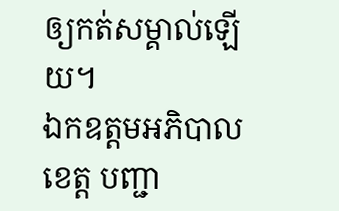ឲ្យកត់សម្គាល់ឡើយ។
ឯកឧត្តមអភិបាលខេត្ត បញ្ជា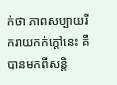ក់ថា ភាពសប្បាយរីករាយកក់ក្តៅនេះ គឺបានមកពីសន្តិ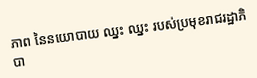ភាព នៃនយោបាយ ឈ្នះ ឈ្នះ របស់ប្រមុខរាជរដ្ឋាភិបា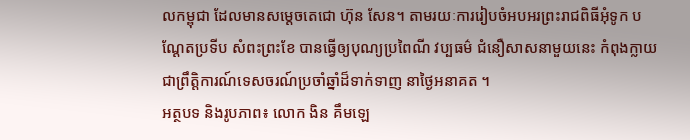លកម្ពុជា ដែលមានសម្តេចតេជោ ហ៊ុន សែន។ តាមរយៈការរៀបចំអបអរព្រះរាជពិធីអុំទូក បណ្តែតប្រទីប សំពះព្រះខែ បានធ្វើឲ្យបុណ្យប្រពៃណី វប្បធម៌ ជំនឿសាសនាមួយនេះ កំពុងក្លាយជាព្រឹត្តិការណ៍ទេសចរណ៍ប្រចាំឆ្នាំដ៏ទាក់ទាញ នាថ្ងៃអនាគត ។
អត្ថបទ និងរូបភាព៖ លោក ងិន គឹមឡេ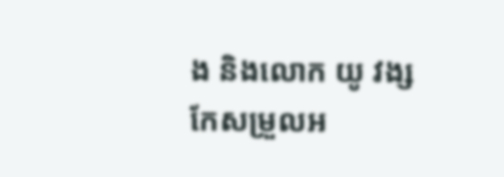ង និងលោក យូ វង្ស
កែសម្រួលអ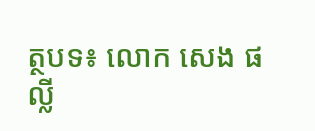ត្ថបទ៖ លោក សេង ផល្លី